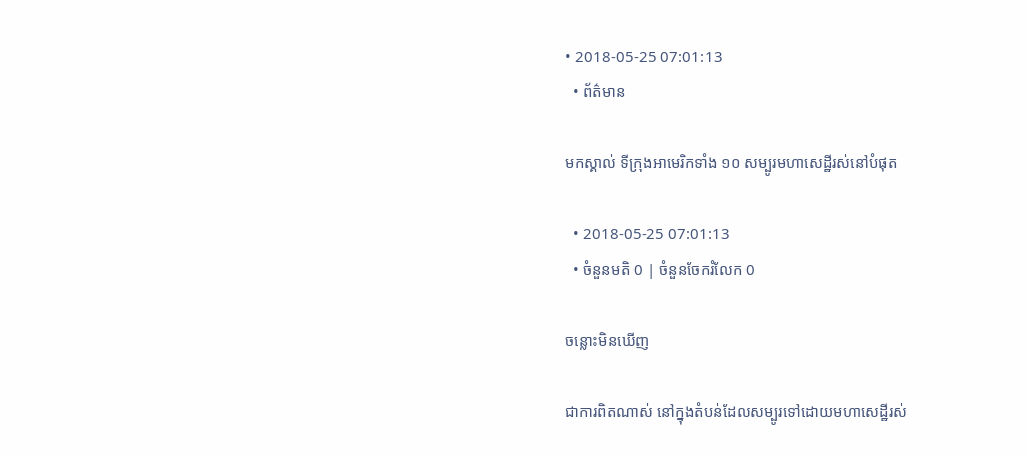• 2018-05-25 07:01:13
  • ព័ត៌មាន

មកស្គាល់ ទីក្រុងអាមេរិកទាំង ១០ សម្បូរមហាសេដ្ឋីរស់នៅបំផុត

  • 2018-05-25 07:01:13
  • ចំនួនមតិ 0 | ចំនួនចែករំលែក 0

ចន្លោះមិនឃើញ

ជាការពិតណាស់ នៅក្នុងតំបន់ដែលសម្បូរទៅដោយមហាសេដ្ឋីរស់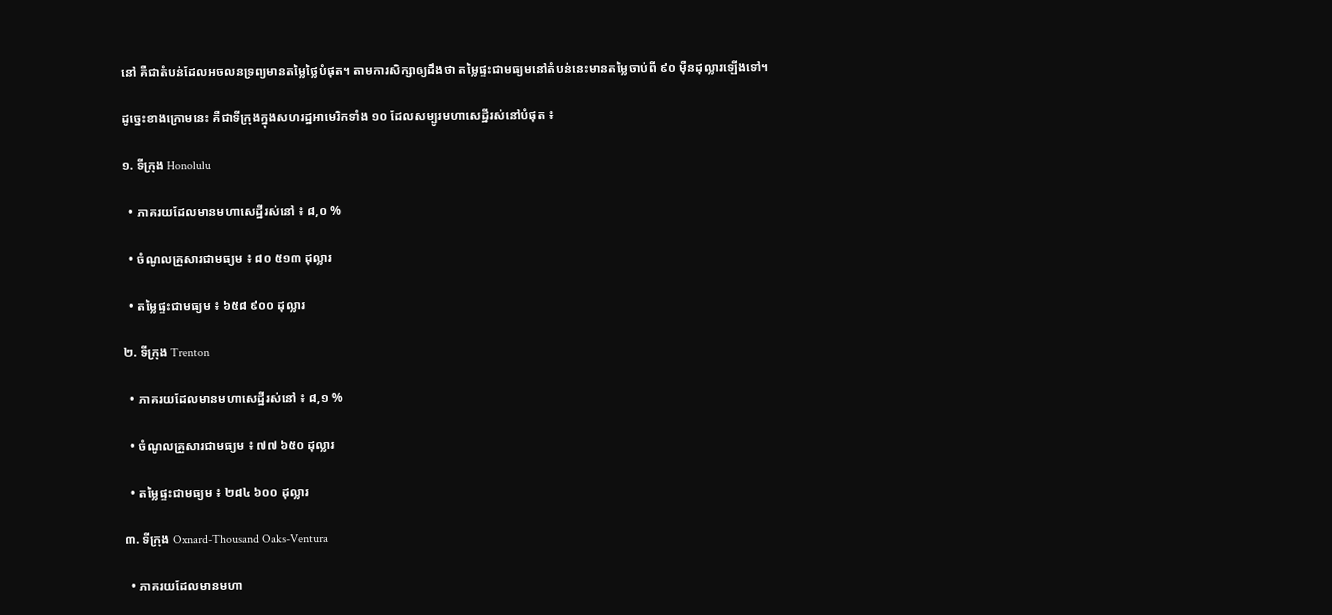នៅ គឺជាតំបន់ដែលអចលនទ្រព្យមានតម្លៃថ្លៃបំផុត។ តាមការសិក្សាឲ្យដឹងថា តម្លៃផ្ទះជាមធ្យមនៅតំបន់នេះមានតម្លៃចាប់ពី ៩០ ម៉ឺនដុល្លារឡើងទៅ។

ដូច្នេះខាងក្រោមនេះ គឺជាទីក្រុងក្នុងសហរដ្ឋអាមេរិកទាំង ១០ ដែលសម្បូរមហាសេដ្ឋីរស់នៅបំផុត ៖

១. ទីក្រុង Honolulu

  • ភាគរយដែលមានមហាសេដ្ឋីរស់នៅ ៖ ៨,០ %

  • ចំណូលគ្រួសារជាមធ្យម ៖ ៨០ ៥១៣ ដុល្លារ

  • តម្លៃផ្ទះជាមធ្យម ៖ ៦៥៨ ៩០០ ដុល្លារ

២. ទីក្រុង Trenton

  • ភាគរយដែលមានមហាសេដ្ឋីរស់នៅ ៖ ៨,១ %

  • ចំណូលគ្រួសារជាមធ្យម ៖ ៧៧ ៦៥០ ដុល្លារ

  • តម្លៃផ្ទះជាមធ្យម ៖ ២៨៤ ៦០០ ដុល្លារ

៣. ទីក្រុង Oxnard-Thousand Oaks-Ventura

  • ភាគរយដែលមានមហា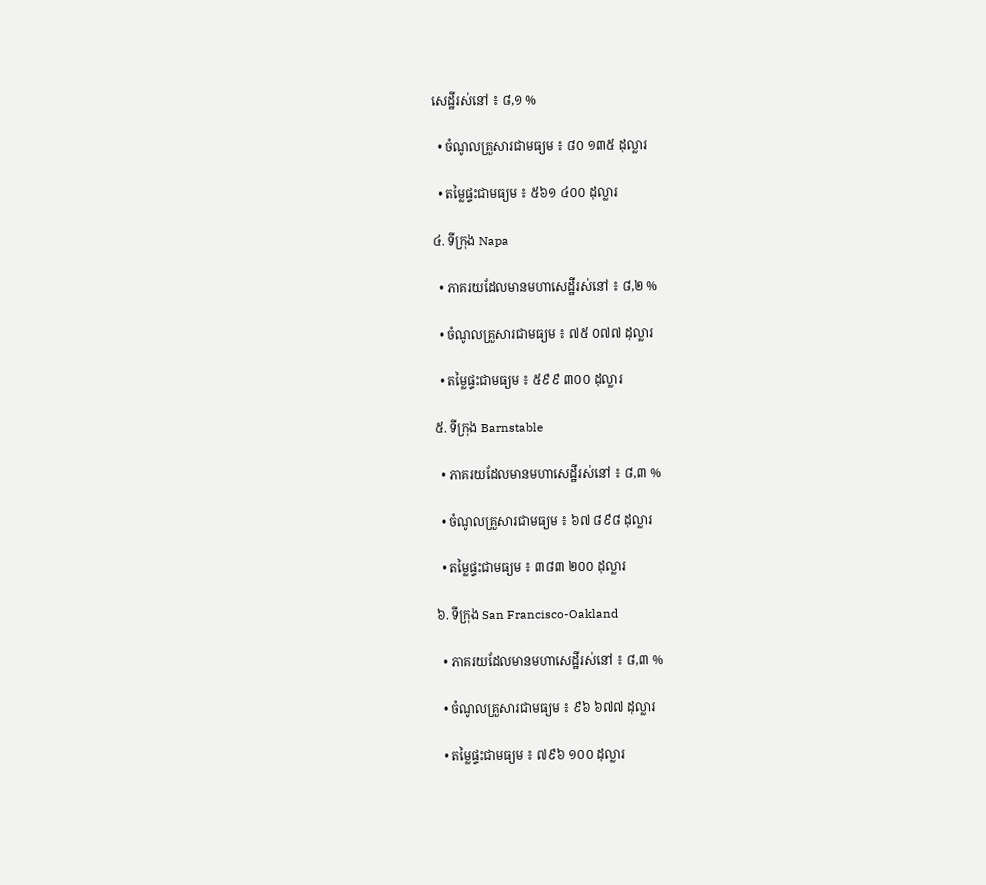សេដ្ឋីរស់នៅ ៖ ៨,១ %

  • ចំណូលគ្រួសារជាមធ្យម ៖ ៨០ ១៣៥ ដុល្លារ

  • តម្លៃផ្ទះជាមធ្យម ៖ ៥៦១ ៤០០ ដុល្លារ

៤. ទីក្រុង Napa

  • ភាគរយដែលមានមហាសេដ្ឋីរស់នៅ ៖ ៨,២ %

  • ចំណូលគ្រួសារជាមធ្យម ៖ ៧៥ ០៧៧ ដុល្លារ

  • តម្លៃផ្ទះជាមធ្យម ៖ ៥៩៩ ៣០០ ដុល្លារ

៥. ទីក្រុង Barnstable

  • ភាគរយដែលមានមហាសេដ្ឋីរស់នៅ ៖ ៨,៣ %

  • ចំណូលគ្រួសារជាមធ្យម ៖ ៦៧ ៨៩៨ ដុល្លារ

  • តម្លៃផ្ទះជាមធ្យម ៖ ៣៨៣ ២០០ ដុល្លារ

៦. ទីក្រុង San Francisco-Oakland

  • ភាគរយដែលមានមហាសេដ្ឋីរស់នៅ ៖ ៨,៣ %

  • ចំណូលគ្រួសារជាមធ្យម ៖ ៩៦ ៦៧៧ ដុល្លារ

  • តម្លៃផ្ទះជាមធ្យម ៖ ៧៩៦ ១០០ ដុល្លារ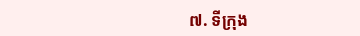៧. ទីក្រុង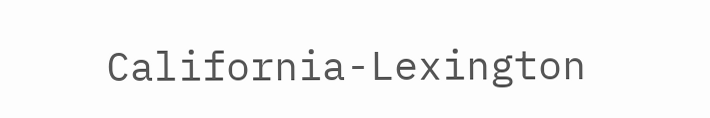California-Lexington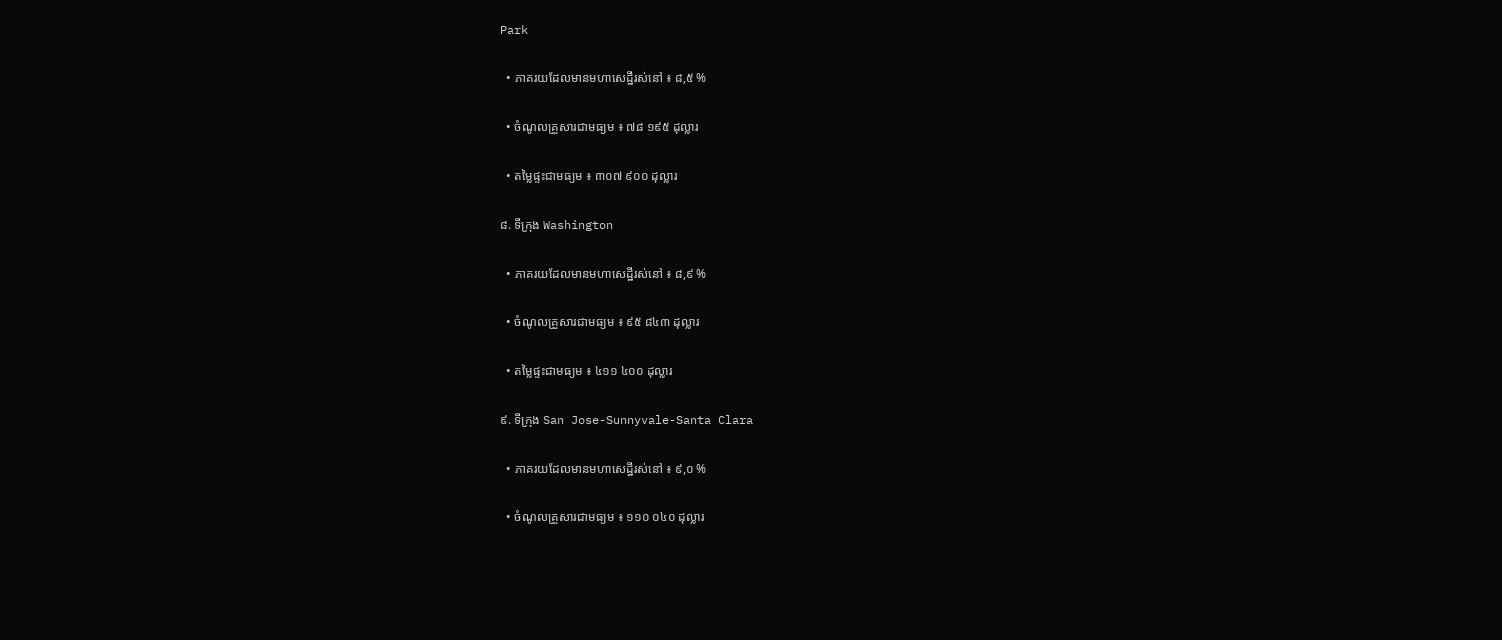Park

  • ភាគរយដែលមានមហាសេដ្ឋីរស់នៅ ៖ ៨,៥ %

  • ចំណូលគ្រួសារជាមធ្យម ៖ ៧៨ ១៩៥ ដុល្លារ

  • តម្លៃផ្ទះជាមធ្យម ៖ ៣០៧ ៩០០ ដុល្លារ

៨. ទីក្រុង Washington

  • ភាគរយដែលមានមហាសេដ្ឋីរស់នៅ ៖ ៨,៩ %

  • ចំណូលគ្រួសារជាមធ្យម ៖ ៩៥ ៨៤៣ ដុល្លារ

  • តម្លៃផ្ទះជាមធ្យម ៖ ៤១១ ៤០០ ដុល្លារ

៩. ទីក្រុង San Jose-Sunnyvale-Santa Clara

  • ភាគរយដែលមានមហាសេដ្ឋីរស់នៅ ៖ ៩,០ %

  • ចំណូលគ្រួសារជាមធ្យម ៖ ១១០ ០៤០ ដុល្លារ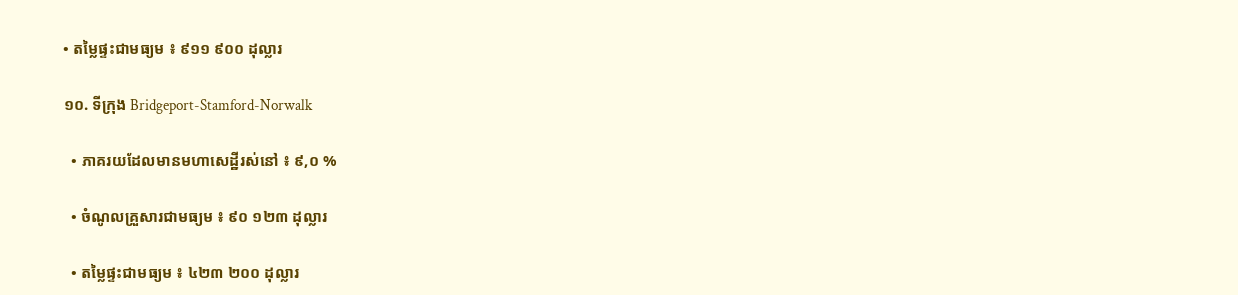• តម្លៃផ្ទះជាមធ្យម ៖ ៩១១ ៩០០ ដុល្លារ

១០. ទីក្រុង Bridgeport-Stamford-Norwalk

  • ភាគរយដែលមានមហាសេដ្ឋីរស់នៅ ៖ ៩,០ %

  • ចំណូលគ្រួសារជាមធ្យម ៖ ៩០ ១២៣ ដុល្លារ

  • តម្លៃផ្ទះជាមធ្យម ៖ ៤២៣ ២០០ ដុល្លារ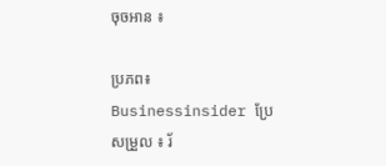ចុចអាន ៖

ប្រភព៖ Businessinsider ប្រែសម្រួល ៖ រ័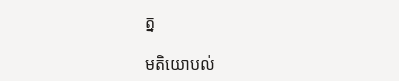ត្ន

មតិយោបល់